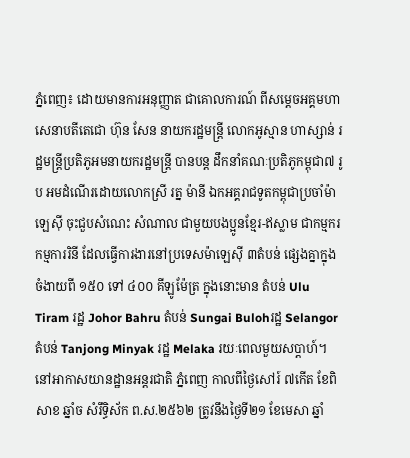ភ្នំពេញ៖ ដោយមានការអនុញ្ញាត ជាគោលការណ៍ ពីសម្តេចអគ្គមហាសេនាបតីតេជោ ហ៊ុន សែន នាយករដ្ឋមន្ត្រី លោកអូស្មាន ហាស្សាន់ រដ្ឋមន្រ្តីប្រតិភូអមនាយករដ្ឋមន្ត្រី បានបន្ដ ដឹកនាំគណៈប្រតិភូកម្ពុជា៧ រូប អមដំណើរដោយលោកស្រី រត្ន ម៉ានី ឯកអគ្គរាជទូតកម្ពុជាប្រចាំម៉ាឡេសុី ចុះជួបសំណេះ សំណាល ជាមួយបងប្អូនខ្មែរ-ឥស្លាម ជាកម្មករ កម្មការរិនី ដែលធ្វើការងារនៅប្រទេសម៉ាឡេស៊ី ៣តំបន់ ផ្សេងគ្នាក្នុងចំងាយពី ១៥០ ទៅ ៤០០ គីឡូម៉ែត្រ ក្នុងនោះមាន តំបន់ Ulu Tiram រដ្ឋ Johor Bahru តំបន់ Sungai Bulohរដ្ឋ Selangor តំបន់ Tanjong Minyak រដ្ឋ Melaka រយៈពេលមួយសប្ដាហ៍។
នៅអាកាសយានដ្ឋានអន្ដរជាតិ ភ្នំពេញ កាលពីថ្ងៃសៅរ៍ ៧កើត ខែពិសាខ ឆ្នាំច សំរឹទ្ធិស័ក ព.ស.២៥៦២ ត្រូវនឹងថ្ងៃទី២១ ខែមេសា ឆ្នាំ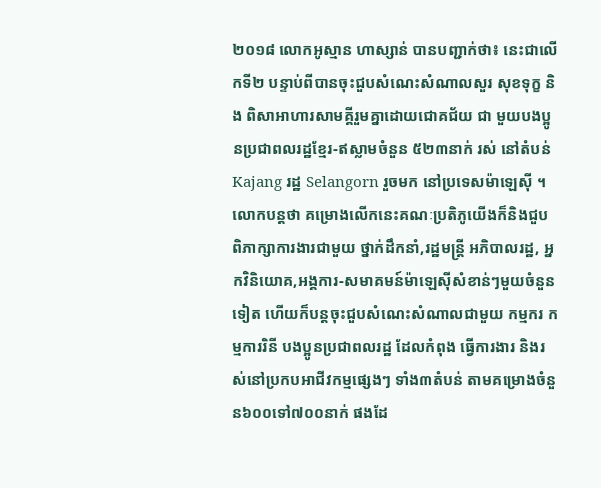២០១៨ លោកអូស្មាន ហាស្សាន់ បានបញ្ជាក់ថា៖ នេះជាលើកទី២ បន្ទាប់ពីបានចុះជួបសំណេះសំណាលសួរ សុខទុក្ខ និង ពិសាអាហារសាមគ្គីរួមគ្នាដោយជោគជ័យ ជា មួយបងប្អូនប្រជាពលរដ្ឋខ្មែរ-ឥស្លាមចំនួន ៥២៣នាក់ រស់ នៅតំបន់ Kajang រដ្ឋ Selangorn រួចមក នៅប្រទេសម៉ាឡេស៊ី ។
លោកបន្ដថា គម្រោងលើកនេះគណៈប្រតិភូយើងក៏និងជួប ពិភាក្សាការងារជាមួយ ថ្នាក់ដឹកនាំ,រដ្ឋមន្រ្តី អភិបាលរដ្ឋ, អ្នកវិនិយោគ,អង្គការ-សមាគមន៍ម៉ាឡេសុីសំខាន់ៗមួយចំនួនទៀត ហើយក៏បន្ដចុះជួបសំណេះសំណាលជាមួយ កម្មករ កម្មការរិនី បងប្អូនប្រជាពលរដ្ឋ ដែលកំពុង ធ្វើការងារ និងរស់នៅប្រកបអាជីវកម្មផ្សេងៗ ទាំង៣តំបន់ តាមគម្រោងចំនួន៦០០ទៅ៧០០នាក់ ផងដែ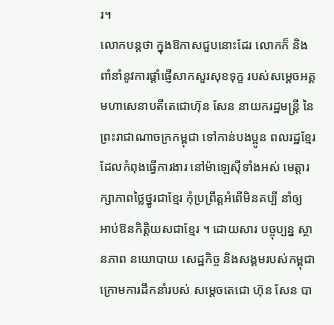រ។
លោកបន្ដថា ក្នុងឱកាសជួបនោះដែរ លោកក៏ និងពាំនាំនូវការផ្ដាំផ្ញើសាកសួរសុខទុក្ខ របស់សម្ដេចអគ្គមហាសេនាបតីតេជោហ៊ុន សែន នាយករដ្ឋមន្ដ្រី នៃព្រះរាជាណាចក្រកម្ពុជា ទៅកាន់បងប្អូន ពលរដ្ឋខ្មែរ ដែលកំពុងធ្វើការងារ នៅម៉ាឡេស៊ីទាំងអស់ មេត្ដារក្សាភាពថ្លៃថ្នូរជាខ្មែរ កុំប្រព្រឹត្ដអំពើមិនគប្បី នាំឲ្យ អាប់ឱនកិតិ្ដយសជាខ្មែរ ។ ដោយសារ បច្ចុប្បន្ន ស្ថានភាព នយោបាយ សេដ្ឋកិច្ច និងសង្គមរបស់កម្ពុជា ក្រោមការដឹកនាំរបស់ សម្តេចតេជោ ហ៊ុន សែន បា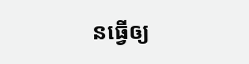នធ្វើឲ្យ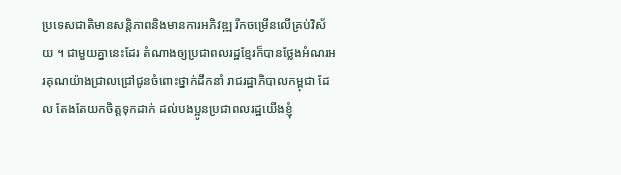ប្រទេសជាតិមានសន្តិភាពនិងមានការអភិវឌ្ឍ រីកចម្រើនលើគ្រប់វិស័យ ។ ជាមួយគ្នានេះដែរ តំណាងឲ្យប្រជាពលរដ្ឋខ្មែរក៏បានថ្លែងអំណរអរគុណយ៉ាងជ្រាលជ្រៅជូនចំពោះថ្នាក់ដឹកនាំ រាជរដ្ឋាភិបាលកម្ពុជា ដែល តែងតែយកចិត្ដទុកដាក់ ដល់បងប្អូនប្រជាពលរដ្ឋយើងខ្ញុំ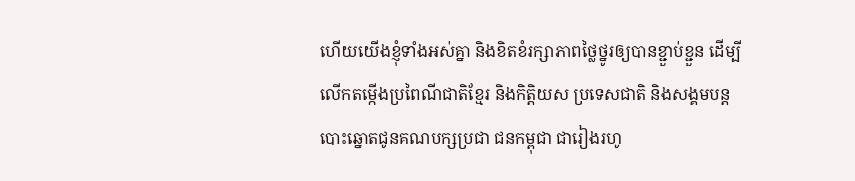ហើយយើងខ្ញុំទាំងអស់គ្នា និងខិតខំរក្សាភាពថ្លៃថ្នូរឲ្យបានខ្ជួាប់ខ្ជួន ដើម្បីលើកតម្កើងប្រពៃណីជាតិខ្មែរ និងកិត្ដិយស ប្រទេសជាតិ និងសង្គមបន្ត បោះឆ្នោតជូនគណបក្សប្រជា ជនកម្ពុជា ជារៀងរហូ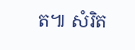ត៕ សំរិត